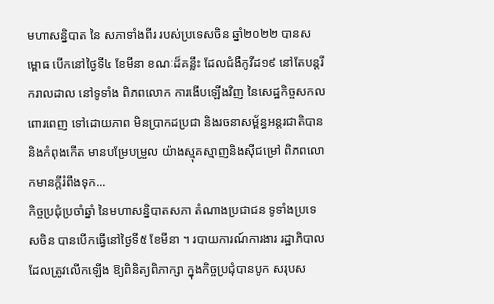មហាសន្និបាត នៃ សភាទាំងពីរ របស់ប្រទេសចិន ឆ្នាំ២០២២ បានសម្ពោធ បើកនៅថ្ងៃទី៤ ខែមីនា ខណៈដ៏គន្លឹះ ដែលជំងឺកូវីដ១៩ នៅតែបន្តរីករាលដាល នៅទូទាំង ពិភពលោក ការងើបឡើងវិញ នៃសេដ្ឋកិច្ចសកលពោរពេញ ទៅដោយភាព មិនប្រាកដប្រជា និងរចនាសម័្ពន្ធអន្តរជាតិបាន និងកំពុងកើត មានបម្រែបម្រួល យ៉ាងស្មុគស្មាញនិងស៊ីជម្រៅ ពិភពលោកមានក្តីរំពឹងទុក...
កិច្ចប្រជុំប្រចាំឆ្នាំ នៃមហាសន្និបាតសភា តំណាងប្រជាជន ទូទាំងប្រទេសចិន បានបើកធ្វើនៅថ្ងៃទី៥ ខែមីនា ។ របាយការណ៍ការងារ រដ្ឋាភិបាល ដែលត្រូវលើកឡើង ឱ្យពិនិត្យពិភាក្សា ក្នុងកិច្ចប្រជុំបានបូក សរុបស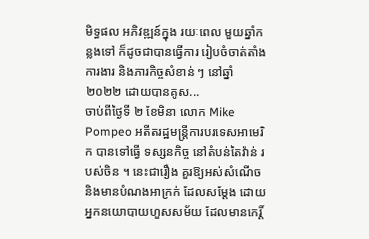មិទ្ធផល អភិវឌ្ឍន៍ក្នុង រយៈពេល មួយឆ្នាំកន្លងទៅ ក៏ដូចជាបានធ្វើការ រៀបចំចាត់តាំងការងារ និងភារកិច្ចសំខាន់ ៗ នៅឆ្នាំ២០២២ ដោយបានគូស...
ចាប់ពីថ្ងៃទី ២ ខែមិនា លោក Mike Pompeo អតីតរដ្ឋមន្ត្រីការបរទេសអាមេរិក បានទៅធ្វើ ទស្សនកិច្ច នៅតំបន់តៃវ៉ាន់ របស់ចិន ។ នេះជារឿង គួរឱ្យអស់សំណើច និងមានបំណងអាក្រក់ ដែលសម្តែង ដោយអ្នកនយោបាយហួសសម័យ ដែលមានកេរិ៍្ត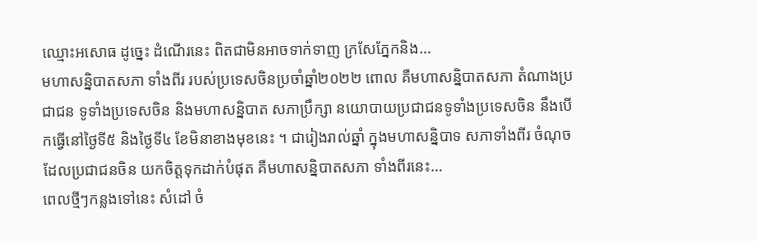ឈ្មោះអសោធ ដូច្នេះ ដំណើរនេះ ពិតជាមិនអាចទាក់ទាញ ក្រសែភ្នែកនិង...
មហាសនិ្នបាតសភា ទាំងពីរ របស់ប្រទេសចិនប្រចាំឆ្នាំ២០២២ ពោល គឺមហាសនិ្នបាតសភា តំណាងប្រជាជន ទូទាំងប្រទេសចិន និងមហាសន្និបាត សភាប្រឹក្សា នយោបាយប្រជាជនទូទាំងប្រទេសចិន នឹងបើកធ្វើនៅថ្ងៃទី៥ និងថ្ងៃទី៤ ខែមិនាខាងមុខនេះ ។ ជារៀងរាល់ឆ្នាំ ក្នុងមហាសន្និបាទ សភាទាំងពីរ ចំណុច ដែលប្រជាជនចិន យកចិត្តទុកដាក់បំផុត គឺមហាសន្និបាតសភា ទាំងពីរនេះ...
ពេលថ្មីៗកន្លងទៅនេះ សំដៅ ចំ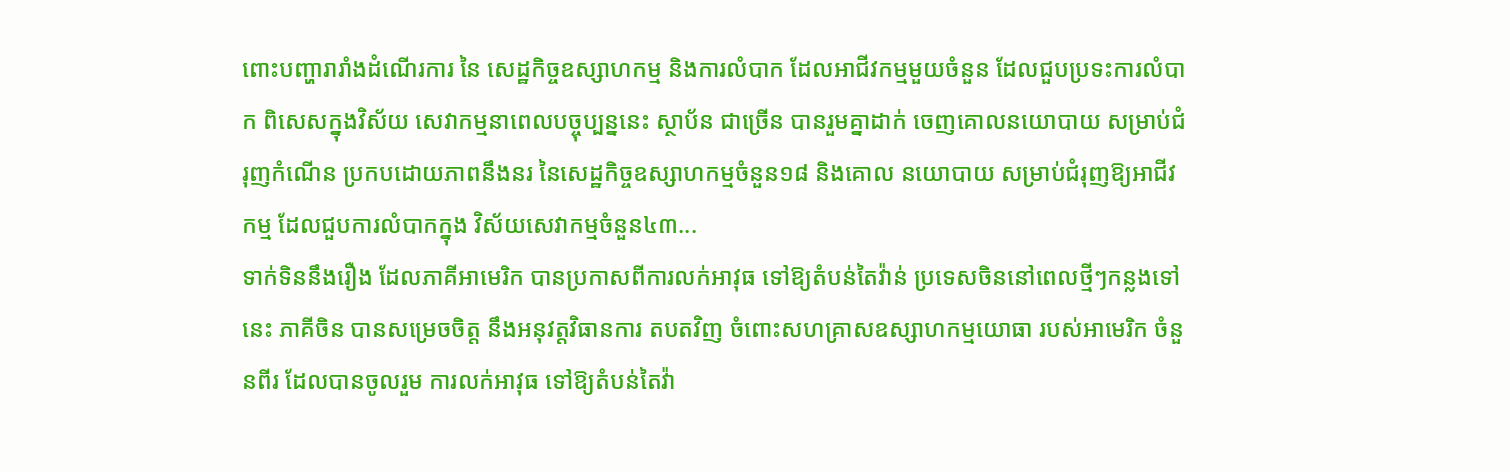ពោះបញ្ហារារាំងដំណើរការ នៃ សេដ្ឋកិច្ចឧស្សាហកម្ម និងការលំបាក ដែលអាជីវកម្មមួយចំនួន ដែលជួបប្រទះការលំបាក ពិសេសក្នុងវិស័យ សេវាកម្មនាពេលបច្ចុប្បន្ននេះ ស្ថាប័ន ជាច្រើន បានរួមគ្នាដាក់ ចេញគោលនយោបាយ សម្រាប់ជំរុញកំណើន ប្រកបដោយភាពនឹងនរ នៃសេដ្ឋកិច្ចឧស្សាហកម្មចំនួន១៨ និងគោល នយោបាយ សម្រាប់ជំរុញឱ្យអាជីវកម្ម ដែលជួបការលំបាកក្នុង វិស័យសេវាកម្មចំនួន៤៣...
ទាក់ទិននឹងរឿង ដែលភាគីអាមេរិក បានប្រកាសពីការលក់អាវុធ ទៅឱ្យតំបន់តៃវ៉ាន់ ប្រទេសចិននៅពេលថ្មីៗកន្លងទៅនេះ ភាគីចិន បានសម្រេចចិត្ត នឹងអនុវត្តវិធានការ តបតវិញ ចំពោះសហគ្រាសឧស្សាហកម្មយោធា របស់អាមេរិក ចំនួនពីរ ដែលបានចូលរួម ការលក់អាវុធ ទៅឱ្យតំបន់តៃវ៉ា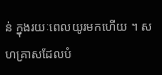ន់ ក្នុងរយៈពេលយូរមកហើយ ។ សហគ្រាសដែលបំ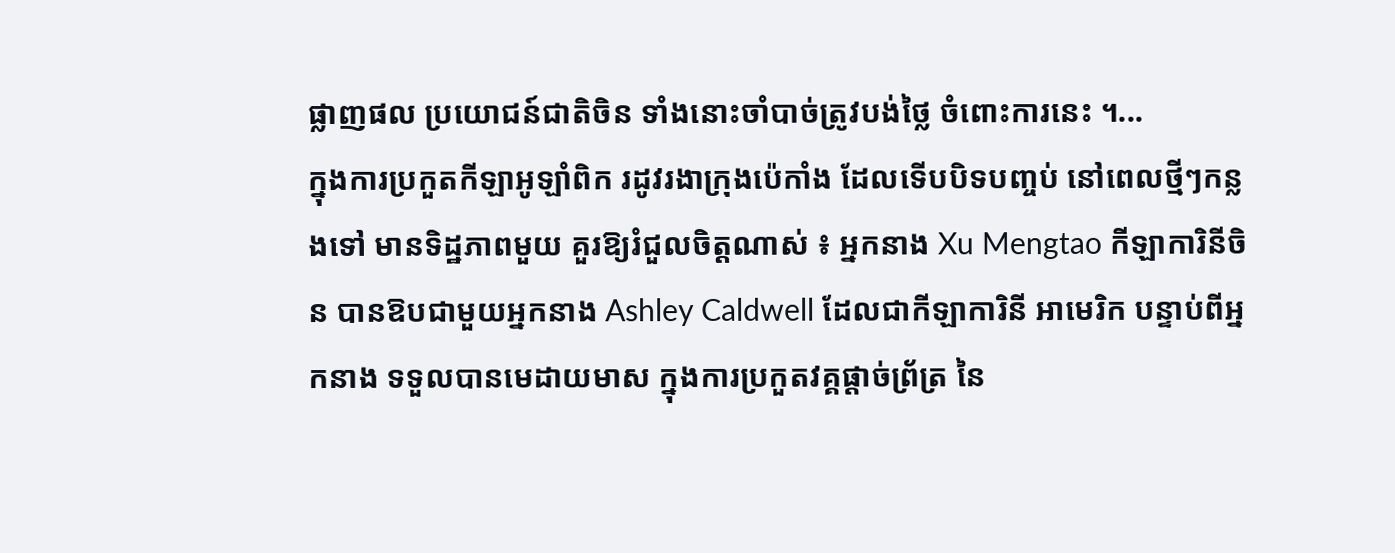ផ្លាញផល ប្រយោជន៍ជាតិចិន ទាំងនោះចាំបាច់ត្រូវបង់ថ្លៃ ចំពោះការនេះ ។...
ក្នុងការប្រកួតកីឡាអូឡាំពិក រដូវរងាក្រុងប៉េកាំង ដែលទើបបិទបញ្ចប់ នៅពេលថ្មីៗកន្លងទៅ មានទិដ្ឋភាពមួយ គួរឱ្យរំជួលចិត្តណាស់ ៖ អ្នកនាង Xu Mengtao កីឡាការិនីចិន បានឱបជាមួយអ្នកនាង Ashley Caldwell ដែលជាកីឡាការិនី អាមេរិក បន្ទាប់ពីអ្នកនាង ទទួលបានមេដាយមាស ក្នុងការប្រកួតវគ្គផ្តាច់ព្រ័ត្រ នៃ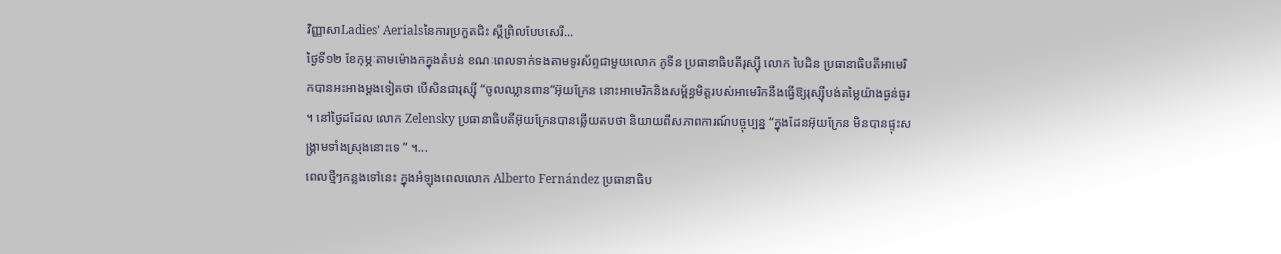វិញ្ញាសាLadies’ Aerialsនៃការប្រកួតជិះ ស្គីព្រិលបែបសេរី...
ថ្ងៃទី១២ ខែកុម្ភៈតាមម៉ោងកក្នុងតំបន់ ខណៈពេលទាក់ទងតាមទូរស័ព្ទជាមួយលោក ភូទីន ប្រធានាធិបតីរុស្ស៊ី លោក បៃដិន ប្រធានាធិបតីអាមេរិកបានអះអាងម្តងទៀតថា បើសិនជារុស្ស៊ី “ចូលឈ្លានពាន”អ៊ុយក្រែន នោះអាមេរិកនិងសម័្ពន្ធមិត្តរបស់អាមេរិកនឹងធ្វើឱ្យរុស្ស៊ីបង់តម្លៃយ៉ាងធ្ងន់ធ្ងរ ។ នៅថ្ងៃដដែល លោក Zelensky ប្រធានាធិបតីអ៊ុយក្រែនបានឆ្លើយតបថា និយាយពីសភាពការណ៍បច្ចុប្បន្ន “ក្នុងដែនអ៊ុយក្រែន មិនបានផ្ទុះសង្គ្រាមទាំងស្រុងនោះទេ ” ។...
ពេលថ្មីៗកន្លងទៅនេះ ក្នុងអំឡុងពេលលោក Alberto Fernández ប្រធានាធិប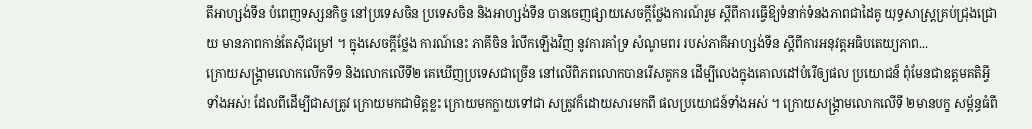តីអាហ្សង់ទីន បំពេញទស្សនកិច្ច នៅប្រទេសចិន ប្រទេសចិន និងអាហ្សង់ទីន បានចេញផ្សាយសេចក្តីថ្លែងការណ៍រួម ស្តីពីការធ្វើឱ្យទំនាក់ទំនងភាពជាដៃគូ យុទ្ធសាស្ត្រគ្រប់ជ្រុងជ្រោយ មានភាពកាន់តែស៊ីជម្រៅ ។ ក្នុងសេចក្តីថ្លែង ការណ៍នេះ ភាគីចិន រំលឹកឡើងវិញ នូវការគាំទ្រ សំណូមពរ របស់ភាគីអាហ្សង់ទីន ស្តីពីការអនុវត្តអធិបតេយ្យភាព...
ក្រោយសង្គ្រាមលោកលើកទី១ និងលោកលើទី២ គេឃើញប្រទេសជាច្រើន នៅលើពិភពលោកបានរើសគូកន ដើម្បីលេងក្នុងគោលដៅបំរើឲ្យផល ប្រយោជន៏ ពុំមែនជាឧត្តមគតិអ្វីទាំងអស់! ដែលពីដើម្បីជាសត្រូវ ក្រោយមកជាមិត្តខ្លះ ក្រោយមកក្លាយទៅជា សត្រូវក៏ដោយសារមកពី ផលប្រយោជន៍ទាំងអស់ ។ ក្រោយសង្គ្រាមលោកលើទី ២មានបក្ខ សម្ព័ន្ធធំពី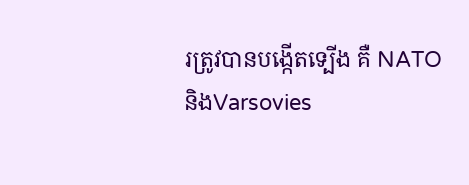រត្រូវបានបង្កើតទ្បើង គឺ NATO និងVarsovies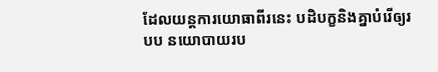ដែលយន្តការយោធាពីរនេះ បដិបក្ខនិងគ្នាបំរើឲ្យរបប នយោបាយរប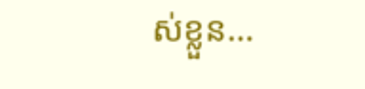ស់ខ្លួន...